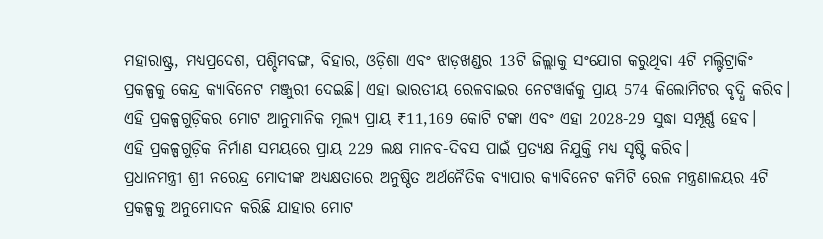ମହାରାଷ୍ଟ୍ର, ମଧ୍ୟପ୍ରଦେଶ, ପଶ୍ଚିମବଙ୍ଗ, ବିହାର, ଓଡ଼ିଶା ଏବଂ ଝାଡ଼ଖଣ୍ଡର 13ଟି ଜିଲ୍ଲାକୁ ସଂଯୋଗ କରୁଥିବା 4ଟି ମଲ୍ଟିଟ୍ରାକିଂ ପ୍ରକଳ୍ପକୁ କେନ୍ଦ୍ର କ୍ୟାବିନେଟ ମଞ୍ଜୁରୀ ଦେଇଛି। ଏହା ଭାରତୀୟ ରେଳବାଇର ନେଟୱାର୍କକୁ ପ୍ରାୟ 574 କିଲୋମିଟର ବୃଦ୍ଧି କରିବ।
ଏହି ପ୍ରକଳ୍ପଗୁଡ଼ିକର ମୋଟ ଆନୁମାନିକ ମୂଲ୍ୟ ପ୍ରାୟ ₹11,169 କୋଟି ଟଙ୍କା ଏବଂ ଏହା 2028-29 ସୁଦ୍ଧା ସମ୍ପୂର୍ଣ୍ଣ ହେବ।
ଏହି ପ୍ରକଳ୍ପଗୁଡ଼ିକ ନିର୍ମାଣ ସମୟରେ ପ୍ରାୟ 229 ଲକ୍ଷ ମାନବ-ଦିବସ ପାଇଁ ପ୍ରତ୍ୟକ୍ଷ ନିଯୁକ୍ତି ମଧ୍ୟ ସୃଷ୍ଟି କରିବ।
ପ୍ରଧାନମନ୍ତ୍ରୀ ଶ୍ରୀ ନରେନ୍ଦ୍ର ମୋଦୀଙ୍କ ଅଧ୍ୟକ୍ଷତାରେ ଅନୁଷ୍ଠିତ ଅର୍ଥନୈତିକ ବ୍ୟାପାର କ୍ୟାବିନେଟ କମିଟି ରେଳ ମନ୍ତ୍ରଣାଳୟର 4ଟି ପ୍ରକଳ୍ପକୁ ଅନୁମୋଦନ କରିଛି ଯାହାର ମୋଟ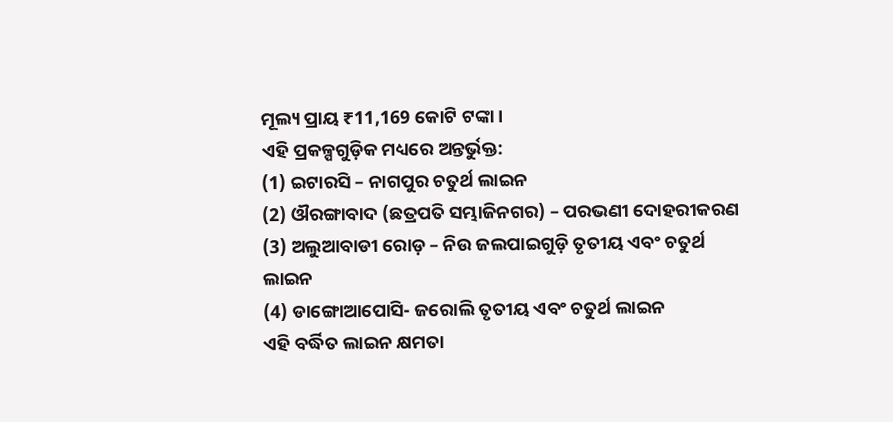ମୂଲ୍ୟ ପ୍ରାୟ ₹11,169 କୋଟି ଟଙ୍କା ।
ଏହି ପ୍ରକଳ୍ପଗୁଡ଼ିକ ମଧ୍ୟରେ ଅନ୍ତର୍ଭୁକ୍ତ:
(1) ଇଟାରସି – ନାଗପୁର ଚତୁର୍ଥ ଲାଇନ
(2) ଔରଙ୍ଗାବାଦ (ଛତ୍ରପତି ସମ୍ଭାଜିନଗର) – ପରଭଣୀ ଦୋହରୀକରଣ
(3) ଅଲୁଆବାଡୀ ରୋଡ଼ – ନିଉ ଜଲପାଇଗୁଡ଼ି ତୃତୀୟ ଏବଂ ଚତୁର୍ଥ ଲାଇନ
(4) ଡାଙ୍ଗୋଆପୋସି- ଜରୋଲି ତୃତୀୟ ଏବଂ ଚତୁର୍ଥ ଲାଇନ
ଏହି ବର୍ଦ୍ଧିତ ଲାଇନ କ୍ଷମତା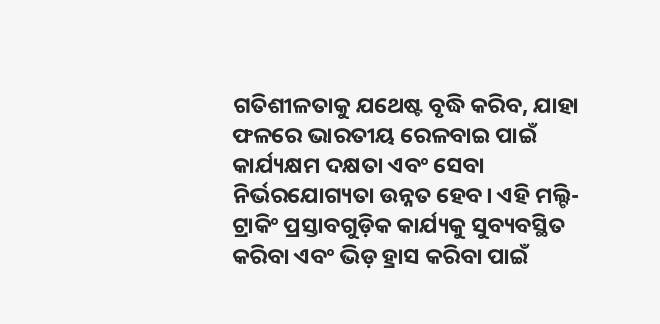ଗତିଶୀଳତାକୁ ଯଥେଷ୍ଟ ବୃଦ୍ଧି କରିବ, ଯାହା ଫଳରେ ଭାରତୀୟ ରେଳବାଇ ପାଇଁ କାର୍ଯ୍ୟକ୍ଷମ ଦକ୍ଷତା ଏବଂ ସେବା ନିର୍ଭରଯୋଗ୍ୟତା ଉନ୍ନତ ହେବ। ଏହି ମଲ୍ଟି-ଟ୍ରାକିଂ ପ୍ରସ୍ତାବଗୁଡ଼ିକ କାର୍ଯ୍ୟକୁ ସୁବ୍ୟବସ୍ଥିତ କରିବା ଏବଂ ଭିଡ଼ ହ୍ରାସ କରିବା ପାଇଁ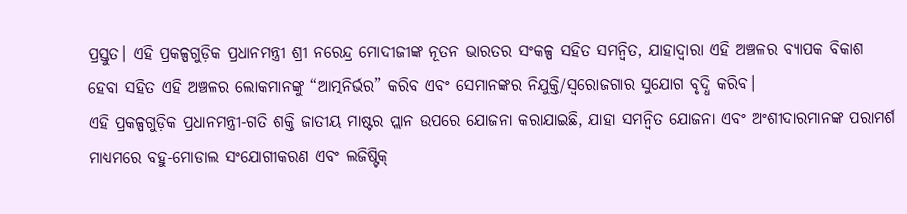ପ୍ରସ୍ତୁତ। ଏହି ପ୍ରକଳ୍ପଗୁଡ଼ିକ ପ୍ରଧାନମନ୍ତ୍ରୀ ଶ୍ରୀ ନରେନ୍ଦ୍ର ମୋଦୀଜୀଙ୍କ ନୂତନ ଭାରତର ସଂକଳ୍ପ ସହିତ ସମନ୍ୱିତ, ଯାହାଦ୍ୱାରା ଏହି ଅଞ୍ଚଳର ବ୍ୟାପକ ବିକାଶ ହେବା ସହିତ ଏହି ଅଞ୍ଚଳର ଲୋକମାନଙ୍କୁ “ଆତ୍ମନିର୍ଭର” କରିବ ଏବଂ ସେମାନଙ୍କର ନିଯୁକ୍ତି/ସ୍ୱରୋଜଗାର ସୁଯୋଗ ବୃଦ୍ଧି କରିବ।
ଏହି ପ୍ରକଳ୍ପଗୁଡ଼ିକ ପ୍ରଧାନମନ୍ତ୍ରୀ-ଗତି ଶକ୍ତି ଜାତୀୟ ମାଷ୍ଟର ପ୍ଲାନ ଉପରେ ଯୋଜନା କରାଯାଇଛି, ଯାହା ସମନ୍ୱିତ ଯୋଜନା ଏବଂ ଅଂଶୀଦାରମାନଙ୍କ ପରାମର୍ଶ ମାଧ୍ୟମରେ ବହୁ-ମୋଡାଲ ସଂଯୋଗୀକରଣ ଏବଂ ଲଜିଷ୍ଟିକ୍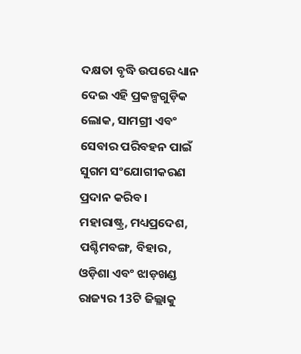ଦକ୍ଷତା ବୃଦ୍ଧି ଉପରେ ଧ୍ୟାନ ଦେଇ ଏହି ପ୍ରକଳ୍ପଗୁଡ଼ିକ ଲୋକ, ସାମଗ୍ରୀ ଏବଂ ସେବାର ପରିବହନ ପାଇଁ ସୁଗମ ସଂଯୋଗୀକରଣ ପ୍ରଦାନ କରିବ।
ମହାରାଷ୍ଟ୍ର, ମଧ୍ୟପ୍ରଦେଶ, ପଶ୍ଚିମବଙ୍ଗ, ବିହାର, ଓଡ଼ିଶା ଏବଂ ଝାଡ଼ଖଣ୍ଡ ରାଜ୍ୟର 13ଟି ଜିଲ୍ଲାକୁ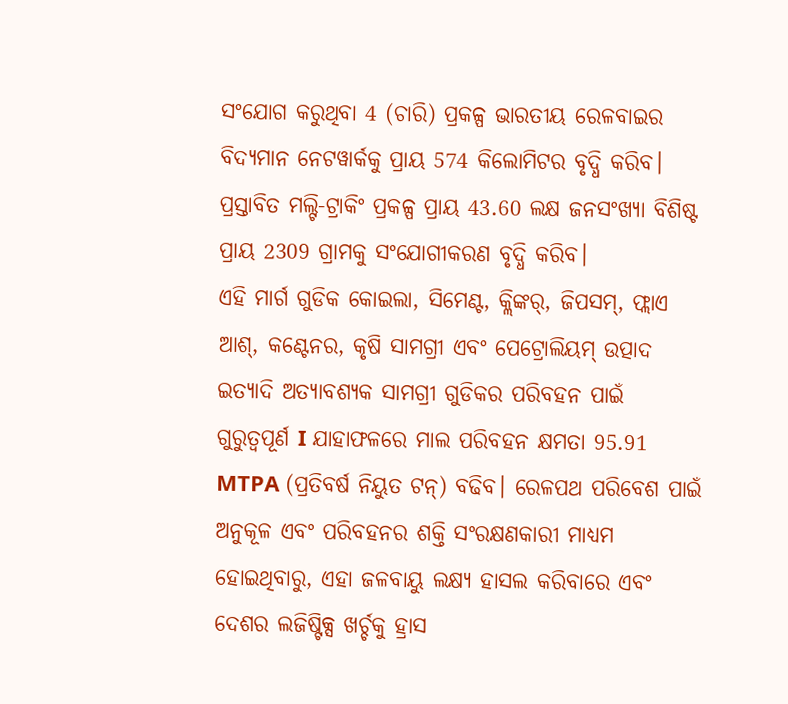ସଂଯୋଗ କରୁଥିବା 4 (ଚାରି) ପ୍ରକଳ୍ପ ଭାରତୀୟ ରେଳବାଇର ବିଦ୍ୟମାନ ନେଟୱାର୍କକୁ ପ୍ରାୟ 574 କିଲୋମିଟର ବୃଦ୍ଧି କରିବ।
ପ୍ରସ୍ତାବିତ ମଲ୍ଟି-ଟ୍ରାକିଂ ପ୍ରକଳ୍ପ ପ୍ରାୟ 43.60 ଲକ୍ଷ ଜନସଂଖ୍ୟା ବିଶିଷ୍ଟ ପ୍ରାୟ 2309 ଗ୍ରାମକୁ ସଂଯୋଗୀକରଣ ବୃଦ୍ଧି କରିବ।
ଏହି ମାର୍ଗ ଗୁଡିକ କୋଇଲା, ସିମେଣ୍ଟ, କ୍ଲିଙ୍କର୍, ଜିପସମ୍, ଫ୍ଲାଏ ଆଶ୍, କଣ୍ଟେନର, କୃଷି ସାମଗ୍ରୀ ଏବଂ ପେଟ୍ରୋଲିୟମ୍ ଉତ୍ପାଦ ଇତ୍ୟାଦି ଅତ୍ୟାବଶ୍ୟକ ସାମଗ୍ରୀ ଗୁଡିକର ପରିବହନ ପାଇଁ ଗୁରୁତ୍ୱପୂର୍ଣ I ଯାହାଫଳରେ ମାଲ ପରିବହନ କ୍ଷମତା 95.91 MTPA (ପ୍ରତିବର୍ଷ ନିୟୁତ ଟନ୍) ବଢିବ। ରେଳପଥ ପରିବେଶ ପାଇଁ ଅନୁକୂଳ ଏବଂ ପରିବହନର ଶକ୍ତି ସଂରକ୍ଷଣକାରୀ ମାଧ୍ୟମ ହୋଇଥିବାରୁ, ଏହା ଜଳବାୟୁ ଲକ୍ଷ୍ୟ ହାସଲ କରିବାରେ ଏବଂ ଦେଶର ଲଜିଷ୍ଟିକ୍ସ ଖର୍ଚ୍ଚକୁ ହ୍ରାସ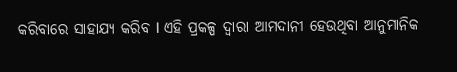କରିବାରେ ସାହାଯ୍ୟ କରିବ I ଏହି ପ୍ରକଳ୍ପ ଦ୍ୱାରା ଆମଦାନୀ ହେଉଥିବା ଆନୁମାନିକ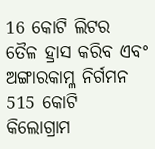16 କୋଟି ଲିଟର ତୈଳ ହ୍ରାସ କରିବ ଏବଂ ଅଙ୍ଗାରକାମ୍ଳ ନିର୍ଗମନ 515 କୋଟି କିଲୋଗ୍ରାମ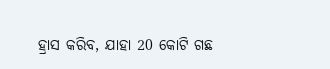ହ୍ରାସ କରିବ, ଯାହା 20 କୋଟି ଗଛ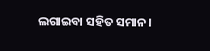ଲଗାଇବା ସହିତ ସମାନ।